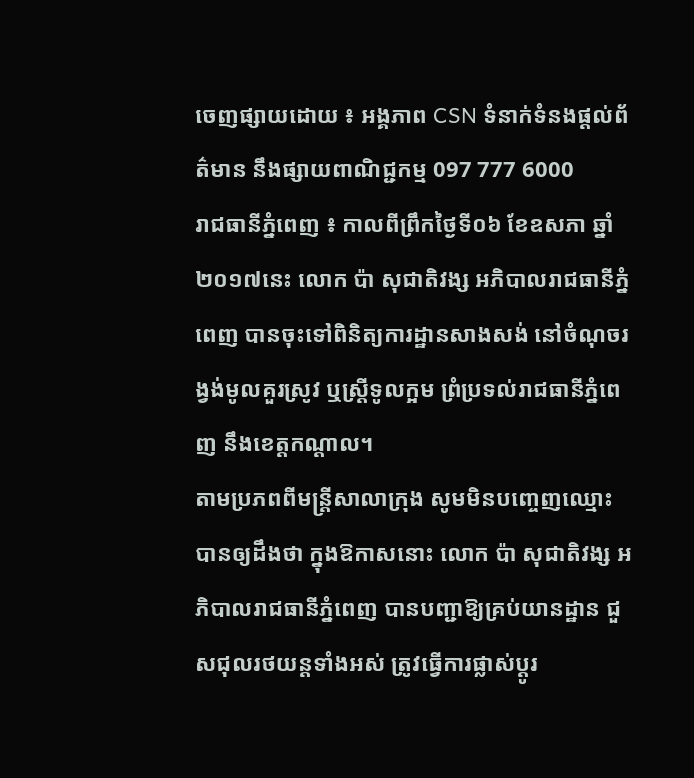ចេញផ្សាយដោយ ៖ អង្គភាព CSN ទំនាក់ទំនងផ្ដល់ព័ត៌មាន នឹងផ្សាយពាណិជ្ជកម្ម 097 777 6000
រាជធានីភ្នំពេញ ៖ កាលពីព្រឹកថ្ងៃទី០៦ ខែឧសភា ឆ្នាំ២០១៧នេះ លោក ប៉ា សុជាតិវង្ស អភិបាលរាជធានីភ្នំពេញ បានចុះទៅពិនិត្យការដ្ឋានសាងសង់ នៅចំណុចរង្វង់មូលគួរស្រូវ ឬស្ត្រីទូលក្អម ព្រំប្រទល់រាជធានីភ្នំពេញ នឹងខេត្តកណ្តាល។
តាមប្រភពពីមន្ត្រីសាលាក្រុង សូមមិនបញ្ចេញឈ្មោះ បានឲ្យដឹងថា ក្នុងឱកាសនោះ លោក ប៉ា សុជាតិវង្ស អភិបាលរាជធានីភ្នំពេញ បានបញ្ជាឱ្យគ្រប់យានដ្ឋាន ជួសជុលរថយន្តទាំងអស់ ត្រូវធ្វើការផ្លាស់ប្ដូរ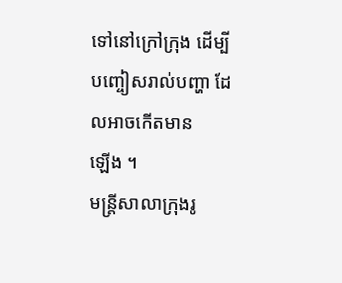ទៅនៅក្រៅក្រុង ដើម្បីបញ្ចៀសរាល់បញ្ហា ដែលអាចកើតមាន
ឡើង ។
មន្ត្រីសាលាក្រុងរូ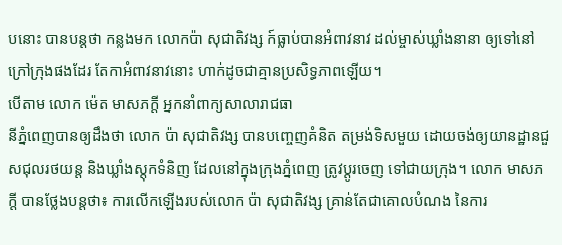បនោះ បានបន្តថា កន្លងមក លោកប៉ា សុជាតិវង្ស ក៍ធ្លាប់បានអំពាវនាវ ដល់ម្ចាស់ឃ្លាំងនានា ឲ្យទៅនៅក្រៅក្រុងផងដែរ តែកាអំពាវនាវនោះ ហាក់ដូចជាគ្មានប្រសិទ្ធភាពឡើយ។
បើតាម លោក ម៉េត មាសភក្ដី អ្នកនាំពាក្យសាលារាជធា
នីភ្នំពេញបានឲ្យដឹងថា លោក ប៉ា សុជាតិវង្ស បានបញ្ចេញគំនិត តម្រង់ទិសមួយ ដោយចង់ឲ្យយានដ្ឋានជួសជុលរថយន្ត និងឃ្លាំងស្តុកទំនិញ ដែលនៅក្នុងក្រុងភ្នំពេញ ត្រូវប្ដូរចេញ ទៅជាយក្រុង។ លោក មាសភក្ដី បានថ្លែងបន្តថា៖ ការលើកឡើងរបស់លោក ប៉ា សុជាតិវង្ស គ្រាន់តែជាគោលបំណង នៃការ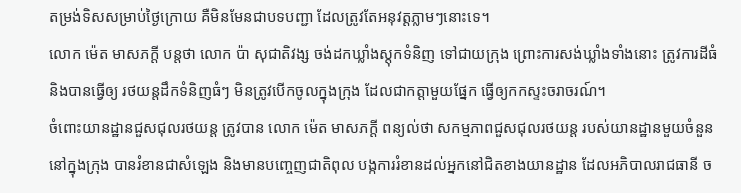តម្រង់ទិសសម្រាប់ថ្ងៃក្រោយ គឺមិនមែនជាបទបញ្ជា ដែលត្រូវតែអនុវត្តភ្លាមៗនោះទេ។
លោក ម៉េត មាសភក្ដី បន្តថា លោក ប៉ា សុជាតិវង្ស ចង់ដកឃ្លាំងស្តុកទំនិញ ទៅជាយក្រុង ព្រោះការសង់ឃ្លាំងទាំងនោះ ត្រូវការដីធំ និងបានធ្វើឲ្យ រថយន្តដឹកទំនិញធំៗ មិនត្រូវបើកចូលក្នុងក្រុង ដែលជាកត្តាមួយផ្នែក ធ្វើឲ្យកកស្ទះចរាចរណ៍។
ចំពោះយានដ្ឋានជួសជុលរថយន្ត ត្រូវបាន លោក ម៉េត មាសភក្ដី ពន្យល់ថា សកម្មភាពជួសជុលរថយន្ត របស់យានដ្ឋានមួយចំនួន នៅក្នុងក្រុង បានរំខានជាសំឡេង និងមានបញ្ចេញជាតិពុល បង្កការរំខានដល់អ្នកនៅជិតខាងយានដ្ឋាន ដែលអភិបាលរាជធានី ច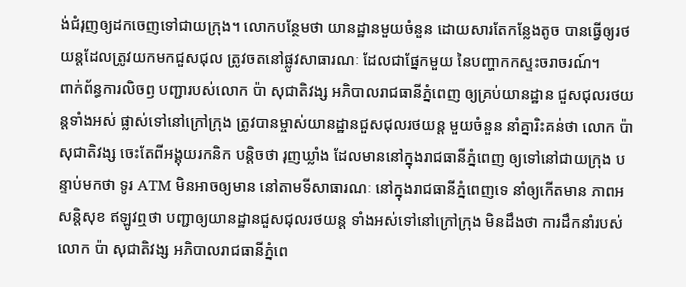ង់ជំរុញឲ្យដកចេញទៅជាយក្រុង។ លោកបន្ថែមថា យានដ្ឋានមួយចំនួន ដោយសារតែកន្លែងតូច បានធ្វើឲ្យរថយន្តដែលត្រូវយកមកជួសជុល ត្រូវចតនៅផ្លូវសាធារណៈ ដែលជាផ្នែកមួយ នៃបញ្ហាកកស្ទះចរាចរណ៍។
ពាក់ព័ន្ធការលិចឭ បញ្ជារបស់លោក ប៉ា សុជាតិវង្ស អភិបាលរាជធានីភ្នំពេញ ឲ្យគ្រប់យានដ្ឋាន ជួសជុលរថយន្តទាំងអស់ ផ្លាស់ទៅនៅក្រៅក្រុង ត្រូវបានម្ចាស់យានដ្ឋានជួសជុលរថយន្ត មួយចំនួន នាំគ្នារិះគន់ថា លោក ប៉ា សុជាតិវង្ស ចេះតែពីអង្គុយរកនិក បន្តិចថា រុញឃ្លាំង ដែលមាននៅក្នុងរាជធានីភ្នំពេញ ឲ្យទៅនៅជាយក្រុង បន្ទាប់មកថា ទូរ ATM មិនអាចឲ្យមាន នៅតាមទីសាធារណៈ នៅក្នុងរាជធានីភ្នំពេញទេ នាំឲ្យកើតមាន ភាពអសន្តិសុខ ឥឡូវឮថា បញ្ជាឲ្យយានដ្ឋានជួសជុលរថយន្ត ទាំងអស់ទៅនៅក្រៅក្រុង មិនដឹងថា ការដឹកនាំរបស់លោក ប៉ា សុជាតិវង្ស អភិបាលរាជធានីភ្នំពេ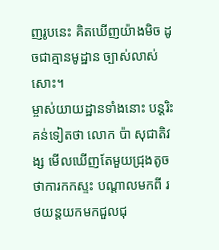ញរូបនេះ គិតឃើញយ៉ាងមិច ដូចជាគ្មានមូដ្ឋាន ច្បាស់លាស់សោះ។
ម្ចាស់យាយដ្ឋានទាំងនោះ បន្តរិះគន់ទៀតថា លោក ប៉ា សុជាតិវង្ស មើលឃើញតែមួយជ្រុងតូច ថាការកកស្ទះ បណ្ដាលមកពី រថយន្តយកមកជួលជុ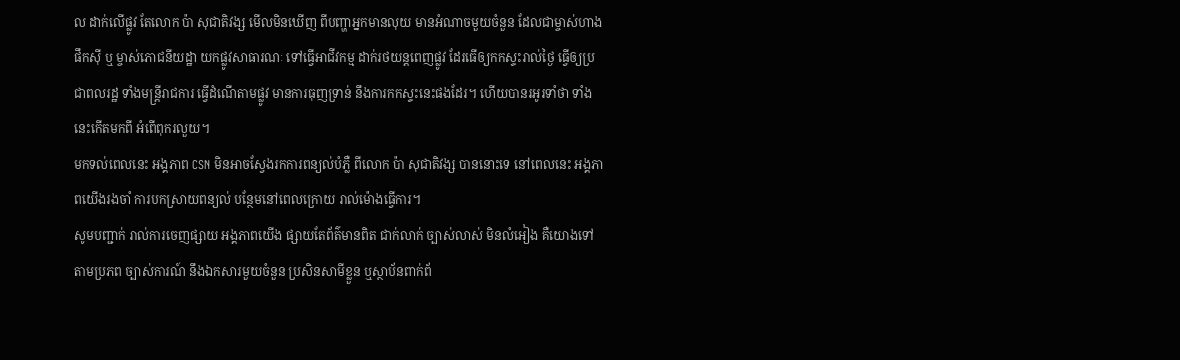ល ដាក់លើផ្លូវ តែលោក ប៉ា សុជាតិវង្ស មើលមិនឃើញ ពីបញ្ហាអ្នកមានលុយ មានអំណាចមួយចំនួន ដែលជាម្ចាស់ហាងផឹកស៊ី ឬ ម្ចាស់ភោជនីយដ្ឋា យកផ្លូវសាធារណៈ ទៅធ្វើអាជីវកម្ម ដាក់រថយន្តពេញផ្លូវ ដែរធើឲ្យកកស្ទះរាល់ថ្ងៃ ធ្វើឲ្យប្រជាពលរដ្ឋ ទាំងមន្ត្រីរាជការ ធ្វើដំណើតាមផ្លូវ មានការធុញទ្រាន់ នឹងការកកស្ទះនេះផងដែរ។ ហើយបានរអូរទាំថា ទាំងនេះកើតមកពី អំពើពុករលួយ។
មកទល់ពេលនេះ អង្គភាព CSN មិនអាចស្វែងរកការពន្យល់បំភ្លឺ ពីលោក ប៉ា សុជាតិវង្ស បាននោះទេ នៅពេលនេះ អង្គភាពយើងរងចាំ ការបកស្រាយពន្យល់ បន្ថែមនៅពេលក្រោយ រាល់ម៉ោងធ្វើការ។
សូមបញ្ជាក់ រាល់ការចេញផ្សាយ អង្គភាពយើង ផ្សាយតែព័ត៌មានពិត ជាក់លាក់ ច្បាស់លាស់ មិនលំអៀង គឺយោងទៅតាមប្រភព ច្បាស់ការណ៍ នឹងឯកសារមួយចំនួន ប្រសិនសាមីខ្លួន ឬស្ថាប័នពាក់ព័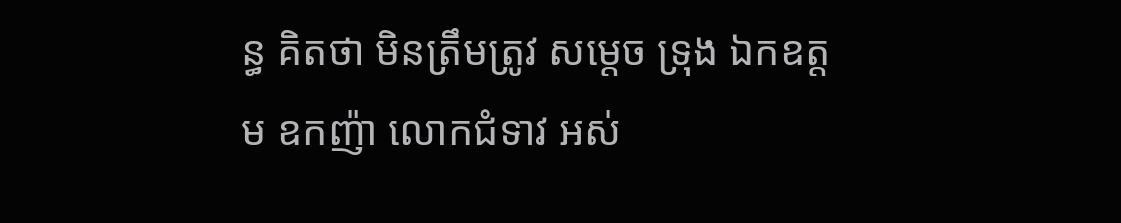ន្ធ គិតថា មិនត្រឹមត្រូវ សម្ដេច ទ្រុង ឯកឧត្តម ឧកញ៉ា លោកជំទាវ អស់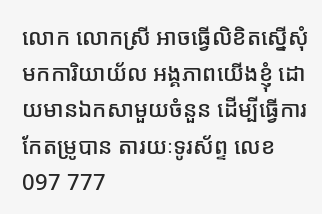លោក លោកស្រី អាចធ្វើលិខិតស្នើសុំ មកការិយាយ័ល អង្គភាពយើងខ្ញុំ ដោយមានឯកសាមួយចំនួន ដើម្បីធ្វើការកែតម្រូបាន តារយៈទូរស័ព្ទ លេខ 097 777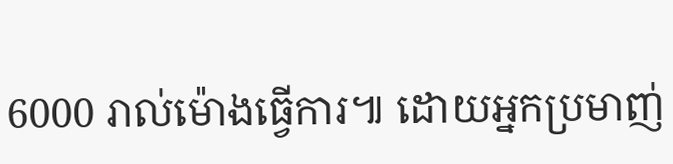6000 រាល់ម៉ោងធ្វើការ៕ ដោយអ្នកប្រមាញ់